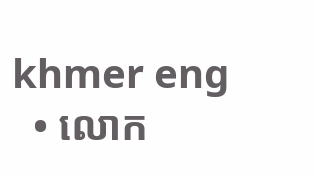khmer eng
  • លោក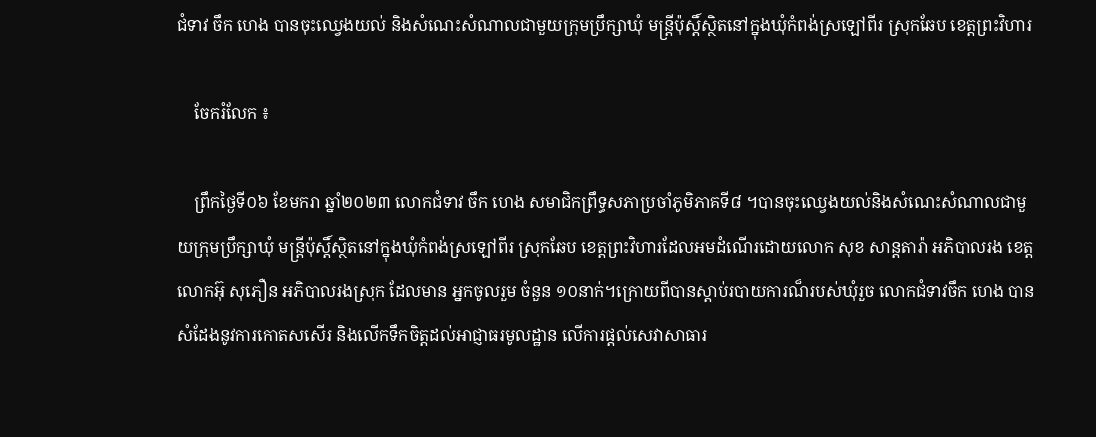ជំទាវ ចឹក ហេង បានចុះឈ្វេងយល់ និងសំណេះសំណាលជាមួយក្រុមប្រឹក្សាឃុំ មន្ត្រីប៉ុស្តិ៍ស្ថិតនៅក្នុងឃុំកំពង់ស្រឡៅពីរ ស្រុកឆែប ខេត្តព្រះវិហារ

    ចែករំលែក ៖

    ព្រឹកថ្ងៃទី០៦ ខែមករា ឆ្នាំ២០២៣ លោកជំទាវ ចឹក ហេង សមាជិកព្រឹទ្ធសភាប្រចាំភូមិភាគទី៨ ។បានចុះឈ្វេងយល់និងសំណេះសំណាលជាមួយក្រុមប្រឹក្សាឃុំ មន្ត្រីប៉ុស្តិ៍ស្ថិតនៅក្នុងឃុំកំពង់ស្រឡៅពីរ ស្រុកឆែប ខេត្តព្រះវិហារដែលអមដំណើរដោយលោក សុខ សាន្តតារ៉ា អភិបាលរង ខេត្ត លោកអ៊ុ សុភឿន អភិបាលរងស្រុក ដែលមាន អ្នកចូលរួម ចំនួន ១០នាក់។ក្រោយពីបានស្តាប់របាយការណ៏របស់ឃុំរួច លោកជំទាវចឹក ហេង បានសំដែងនូវការកោតសសើរ និងលើកទឹកចិត្តដល់អាជ្ញាធរមូលដ្ឋាន លើការផ្តល់សេវាសាធារ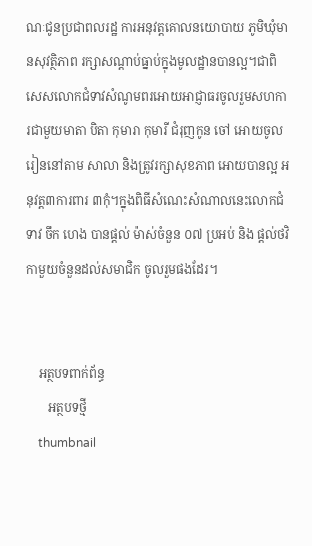ណៈជូនប្រជាពលរដ្ឋ ការអនុវត្តគោលនយោបាយ ភូមិឃុំមានសុវត្ថិភាព រក្សាសណ្តាប់ធ្នាប់ក្នុងមូលដ្ឋានបានល្អ។ជាពិសេសលោកជំទាវសំណូមពរអោយអាជ្ញាធរចូលរួមសហការជាមួយមាតា បិតា កុមារា កុមារី ជំរុញកូន ចៅ អោយចូលរៀននៅតាម សាលា និងត្រូវរក្សាសុខភាព អោយបានល្អ អនុវត្ត៣ការពារ ៣កុំ។ក្នុងពិធីសំណេះសំណាលនេះលោកជំទាវ ចឹក ហេង បានផ្តល់ ម៉ាស់ចំនួន ០៧ ប្រអប់ និង ផ្តល់ថវិកាមួយចំនួនដល់សមាជិក ចូលរួមផងដែរ។


    អត្ថបទពាក់ព័ន្ធ
       អត្ថបទថ្មី
    thumbnail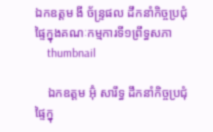ឯកឧត្តម ងី ច័ន្រ្ទផល ដឹកនាំកិច្ចប្រជុំផ្ទៃក្នុងគណៈកម្មការទី១ព្រឹទ្ធសភា
    thumbnail

    ឯកឧត្តម អ៊ុំ សារឹទ្ធ ដឹកនាំកិច្ចប្រជុំផ្ទៃក្នុ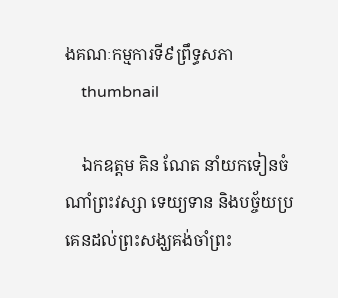ងគណៈកម្មការទី៩ព្រឹទ្ធសភា
    thumbnail

    ឯកឧត្ដម គិន ណែត នាំយកទៀនចំណាំព្រះវស្សា ទេយ្យទាន និងបច្ច័យប្រគេនដល់ព្រះសង្ឃគង់ចាំព្រះ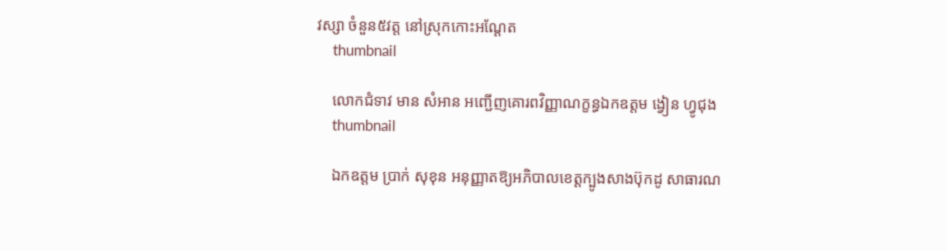វស្សា ចំនួន៥វត្ត នៅស្រុកកោះអណ្ដែត
    thumbnail

    លោកជំទាវ មាន សំអាន អញ្ជើញគោរពវិញ្ញាណក្ខន្ធឯកឧត្តម ង្វៀន ហ្វូជុង
    thumbnail

    ឯកឧត្តម ប្រាក់ សុខុន អនុញ្ញាតឱ្យអភិបាលខេត្តក្បូងសាងប៊ុកដូ សាធារណ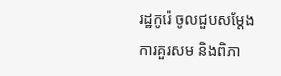រដ្ឋកូរ៉េ ចូលជួបសម្តែងការគួរសម និងពិភា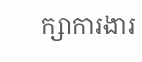ក្សាការងារ